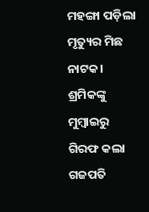ମହଙ୍ଗା ପଡ଼ିଲା ମୃତ୍ୟୁର ମିଛ ନାଟକ। ଶ୍ରମିକଙ୍କୁ ମୁମ୍ବାଇରୁ ଗିରଫ କଲା ଗଜପତି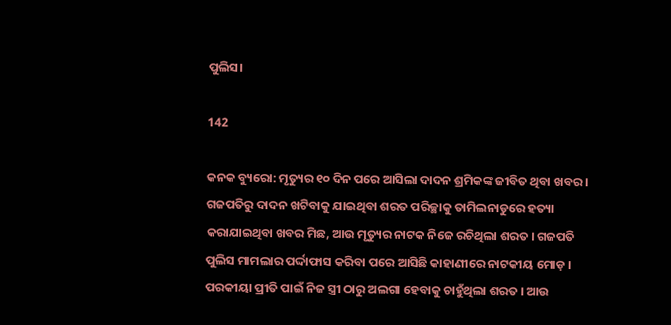ପୁଲିସ।

142

କନକ ବ୍ୟୁରୋ: ମୃତ୍ୟୁର ୧୦ ଦିନ ପରେ ଆସିଲା ଦାଦନ ଶ୍ରମିକଙ୍କ ଜୀବିତ ଥିବା ଖବର । ଗଜପତିରୁ ଦାଦନ ଖଟିବାକୁ ଯାଇଥିବା ଶରତ ପରିଚ୍ଛାକୁ ତାମିଲନାଡୁରେ ହତ୍ୟା କରାଯାଇଥିବା ଖବର ମିଛ, ଆଉ ମୃତ୍ୟୁର ନାଟକ ନିଜେ ରଚିଥିଲା ଶରତ । ଗଜପତି ପୁଲିସ ମାମଲାର ପର୍ଦ୍ଦାଫାସ କରିବା ପରେ ଆସିଛି କାହାଣୀରେ ନାଟକୀୟ ମୋଡ଼ । ପରକୀୟା ପ୍ରୀତି ପାଇଁ ନିଜ ସ୍ତ୍ରୀ ଠାରୁ ଅଲଗା ହେବାକୁ ଚାହୁଁଥିଲା ଶରତ । ଆଉ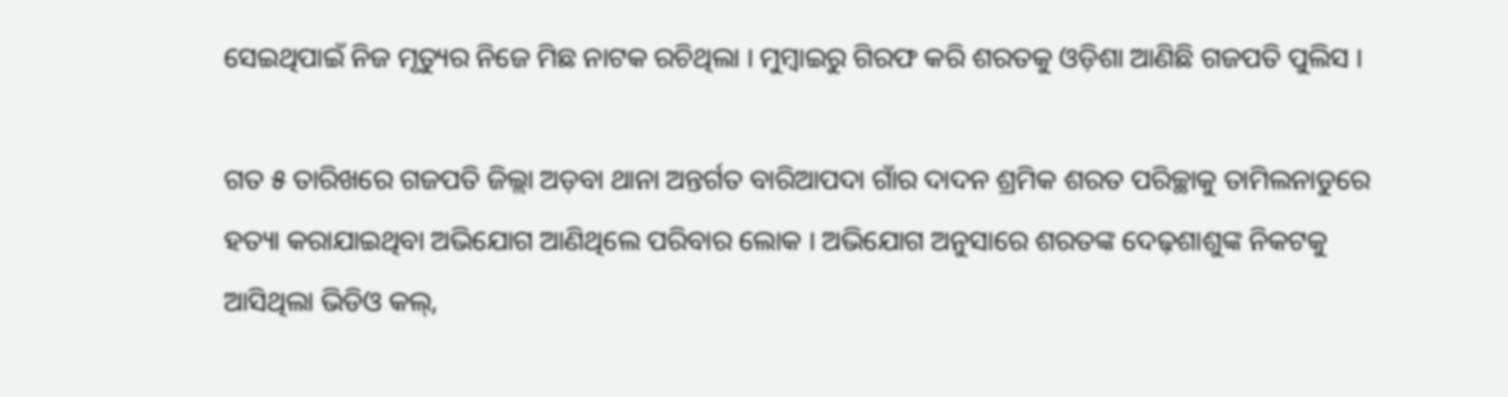ସେଇଥିପାଇଁ ନିଜ ମୃତ୍ୟୁର ନିଜେ ମିଛ ନାଟକ ରଚିଥିଲା । ମୁମ୍ବାଇରୁ ଗିରଫ କରି ଶରତକୁ ଓଡ଼ିଶା ଆଣିଛି ଗଜପତି ପୁଲିସ ।

ଗତ ୫ ତାରିଖରେ ଗଜପତି ଜିଲ୍ଲା ଅଡ଼ବା ଥାନା ଅନ୍ତର୍ଗତ ବାରିଆପଦା ଗାଁର ଦାଦନ ଶ୍ରମିକ ଶରତ ପରିଚ୍ଛାକୁ ତାମିଲନାଡୁରେ ହତ୍ୟା କରାଯାଇଥିବା ଅଭିଯୋଗ ଆଣିଥିଲେ ପରିବାର ଲୋକ । ଅଭିଯୋଗ ଅନୁସାରେ ଶରତଙ୍କ ଦେଢ଼ଶାଶୁଙ୍କ ନିକଟକୁ ଆସିଥିଲା ଭିଡିଓ କଲ୍,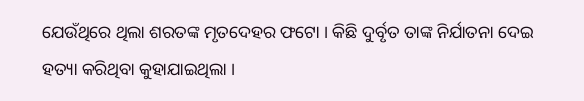ଯେଉଁଥିରେ ଥିଲା ଶରତଙ୍କ ମୃତଦେହର ଫଟୋ । କିଛି ଦୁର୍ବୃତ ତାଙ୍କ ନିର୍ଯାତନା ଦେଇ ହତ୍ୟା କରିଥିବା କୁହାଯାଇଥିଲା ।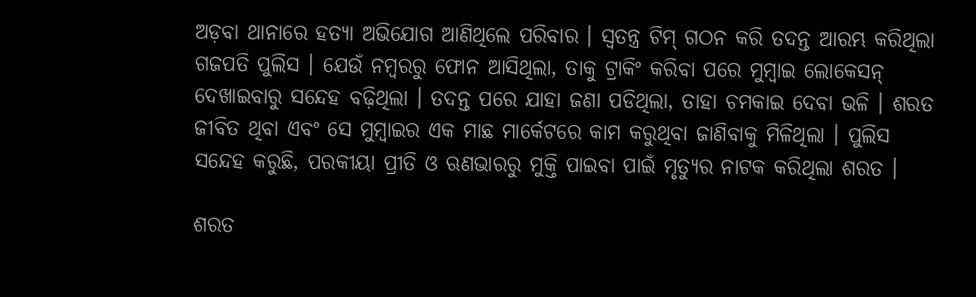ଅଡ଼ବା ଥାନାରେ ହତ୍ୟା ଅଭିଯୋଗ ଆଣିଥିଲେ ପରିବାର । ସ୍ୱତନ୍ତ୍ର ଟିମ୍ ଗଠନ କରି ତଦନ୍ତ ଆରମ୍ଭ କରିଥିଲା ଗଜପତି ପୁଲିସ । ଯେଉଁ ନମ୍ବରରୁ ଫୋନ ଆସିଥିଲା, ତାକୁ ଟ୍ରାକିଂ କରିବା ପରେ ମୁମ୍ବାଇ ଲୋକେସନ୍ ଦେଖାଇବାରୁ ସନ୍ଦେହ ବଢ଼ିଥିଲା । ତଦନ୍ତ ପରେ ଯାହା ଜଣା ପଡିଥିଲା, ତାହା ଚମକାଇ ଦେବା ଭଳି । ଶରତ ଜୀବିତ ଥିବା ଏବଂ ସେ ମୁମ୍ବାଇର ଏକ ମାଛ ମାର୍କେଟରେ କାମ କରୁଥିବା ଜାଣିବାକୁ ମିଳିଥିଲା । ପୁଲିସ ସନ୍ଦେହ କରୁଛି, ପରକୀୟା ପ୍ରୀତି ଓ ଋଣଭାରରୁ ମୁକ୍ତି ପାଇବା ପାଇଁ ମୃତ୍ୟୁର ନାଟକ କରିଥିଲା ଶରତ ।

ଶରତ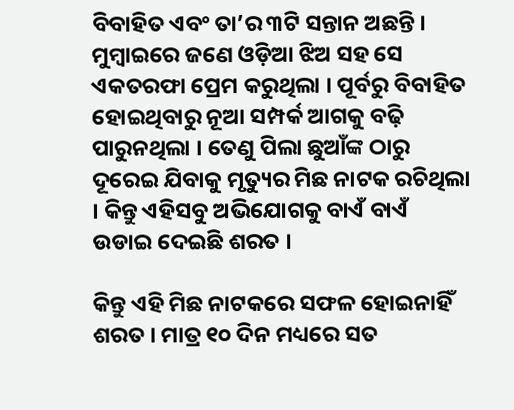ବିବାହିତ ଏବଂ ତା’ର ୩ଟି ସନ୍ତାନ ଅଛନ୍ତି । ମୁମ୍ବାଇରେ ଜଣେ ଓଡ଼ିଆ ଝିଅ ସହ ସେ ଏକତରଫା ପ୍ରେମ କରୁଥିଲା । ପୂର୍ବରୁ ବିବାହିତ ହୋଇଥିବାରୁ ନୂଆ ସମ୍ପର୍କ ଆଗକୁ ବଢ଼ି ପାରୁନଥିଲା । ତେଣୁ ପିଲା ଛୁଆଁଙ୍କ ଠାରୁ ଦୂରେଇ ଯିବାକୁ ମୃତ୍ୟୁର ମିଛ ନାଟକ ରଚିଥିଲା । କିନ୍ତୁ ଏହିସବୁ ଅଭିଯୋଗକୁ ବାଏଁ ବାଏଁ ଉଡାଇ ଦେଇଛି ଶରତ ।

କିନ୍ତୁ ଏହି ମିଛ ନାଟକରେ ସଫଳ ହୋଇନାହିଁ ଶରତ । ମାତ୍ର ୧୦ ଦିନ ମଧ୍ୟରେ ସତ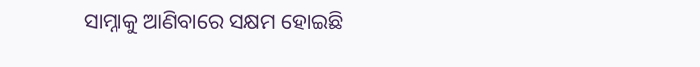ସାମ୍ନାକୁ ଆଣିବାରେ ସକ୍ଷମ ହୋଇଛି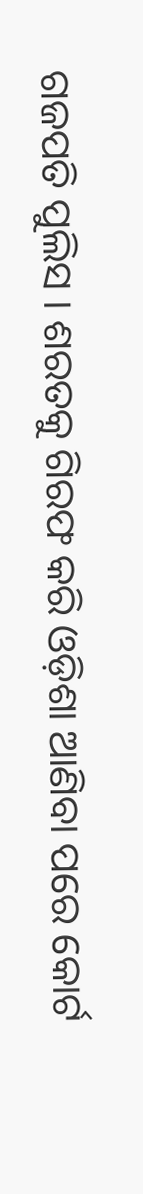ଗଜପତି ପୁଲିସ । ଶରତକୁ ଗିରଫ କରି ଓଡ଼ିଶା ଆଣିବା ପରେ କୋର୍ଟ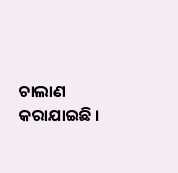ଚାଲାଣ କରାଯାଇଛି ।